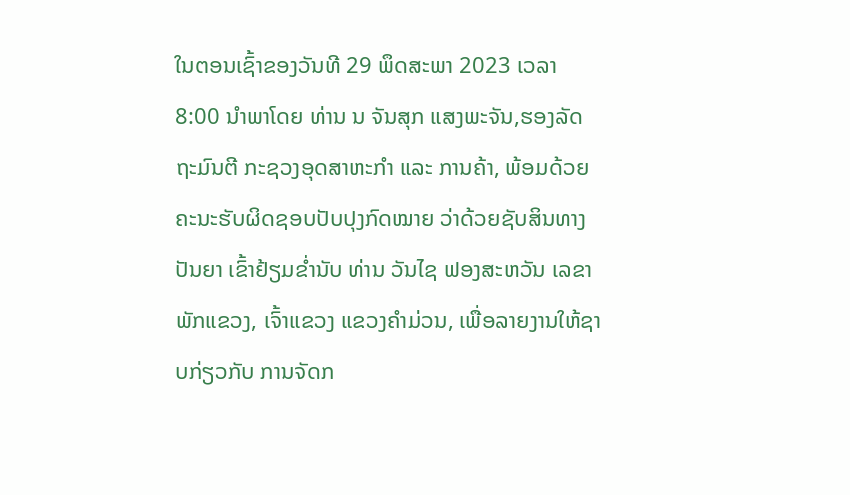ໃນຕອນເຊົ້າຂອງວັນທີ 29 ພຶດສະພາ 2023 ເວລາ 8:00 ນຳພາໂດຍ ທ່ານ ນ ຈັນສຸກ ແສງພະຈັນ,ຮອງລັດຖະມົນຕີ ກະຊວງອຸດສາຫະກໍາ ແລະ ການຄ້າ, ພ້ອມດ້ວຍ ຄະນະຮັບຜິດຊອບປັບປຸງກົດໝາຍ ວ່າດ້ວຍຊັບສິນທາງປັນຍາ ເຂົ້າຢ້ຽມຂ່ຳນັບ ທ່ານ ວັນໄຊ ຟອງສະຫວັນ ເລຂາພັກແຂວງ, ເຈົ້າແຂວງ ແຂວງຄຳມ່ວນ, ເພື່ອລາຍງານໃຫ້ຊາບກ່ຽວກັບ ການຈັດກ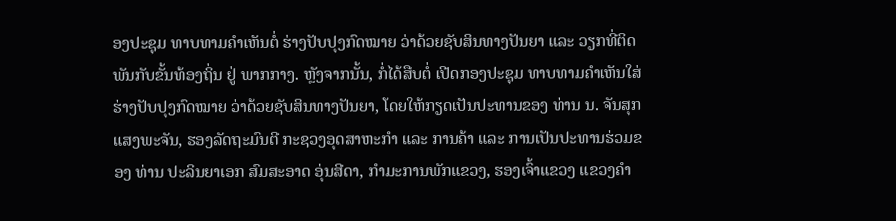ອງປະຊຸມ ທາບທາມຄຳເຫັນຕໍ່ ຮ່າງປັບປຸງກົດໝາຍ ວ່າດ້ວຍຊັບສິນທາງປັນຍາ ແລະ ວຽກທີ່ຕິດພັນກັບຂັ້ນທ້ອງຖິ່ນ ຢູ່ ພາກກາງ. ຫຼັງຈາກນັ້ນ, ກໍ່ໄດ້ສືບຕໍ່ ເປີດກອງປະຊຸມ ທາບທາມຄໍາເຫັນໃສ່ ຮ່າງປັບປຸງກົດໝາຍ ວ່າດ້ວຍຊັບສິນທາງປັນຍາ, ໂດຍໃຫ້ກຽດເປັນປະທານຂອງ ທ່ານ ນ. ຈັນສຸກ ແສງພະຈັນ, ຮອງລັດຖະມົນຕີ ກະຊວງອຸດສາຫະກໍາ ແລະ ການຄ້າ ແລະ ການເປັນປະທານຮ່ວມຂອງ ທ່ານ ປະລິນຍາເອກ ສົມສະອາດ ອຸ່ນສີດາ, ກໍາມະການພັກແຂວງ, ຮອງເຈົ້າແຂວງ ແຂວງຄຳ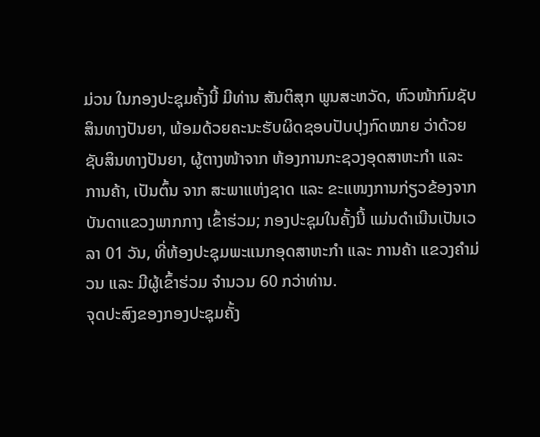ມ່ວນ ໃນກອງປະຊຸມຄັ້ງນີ້ ມີທ່ານ ສັນຕິສຸກ ພູນສະຫວັດ, ຫົວໜ້າກົມຊັບສິນທາງປັນຍາ, ພ້ອມດ້ວຍຄະນະຮັບຜິດຊອບປັບປຸງກົດໝາຍ ວ່າດ້ວຍຊັບສິນທາງປັນຍາ, ຜູ້ຕາງໜ້າຈາກ ຫ້ອງການກະຊວງອຸດສາຫະກໍາ ແລະ ການຄ້າ, ເປັນຕົ້ນ ຈາກ ສະພາແຫ່ງຊາດ ແລະ ຂະແໜງການກ່ຽວຂ້ອງຈາກບັນດາແຂວງພາກກາງ ເຂົ້າຮ່ວມ; ກອງປະຊຸມໃນຄັ້ງນີ້ ແມ່ນດໍາເນີນເປັນເວລາ 01 ວັນ, ທີ່ຫ້ອງປະຊຸມພະແນກອຸດສາຫະກໍາ ແລະ ການຄ້າ ແຂວງຄໍາມ່ວນ ແລະ ມີຜູ້ເຂົ້າຮ່ວມ ຈໍານວນ 60 ກວ່າທ່ານ.
ຈຸດປະສົງຂອງກອງປະຊຸມຄັ້ງ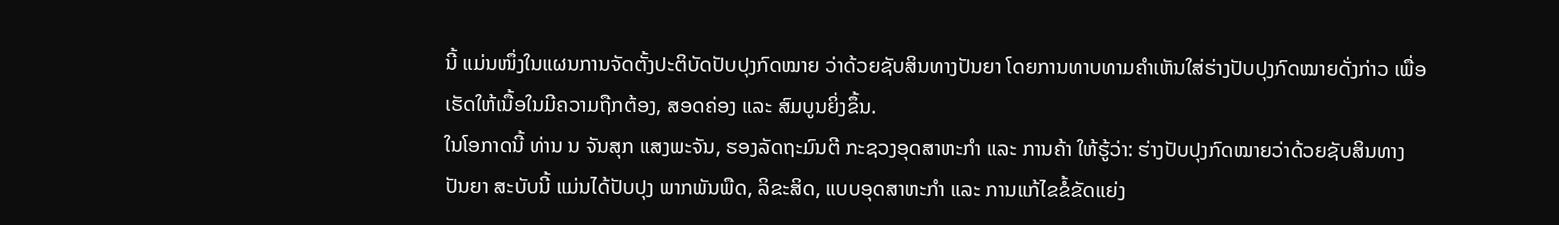ນີ້ ແມ່ນໜຶ່ງໃນແຜນການຈັດຕັ້ງປະຕິບັດປັບປຸງກົດໝາຍ ວ່າດ້ວຍຊັບສິນທາງປັນຍາ ໂດຍການທາບທາມຄໍາເຫັນໃສ່ຮ່າງປັບປຸງກົດໝາຍດັ່ງກ່າວ ເພື່ອເຮັດໃຫ້ເນື້ອໃນມີຄວາມຖືກຕ້ອງ, ສອດຄ່ອງ ແລະ ສົມບູນຍິ່ງຂຶ້ນ.
ໃນໂອກາດນີ້ ທ່ານ ນ ຈັນສຸກ ແສງພະຈັນ, ຮອງລັດຖະມົນຕີ ກະຊວງອຸດສາຫະກໍາ ແລະ ການຄ້າ ໃຫ້ຮູ້ວ່າ: ຮ່າງປັບປຸງກົດໝາຍວ່າດ້ວຍຊັບສິນທາງປັນຍາ ສະບັບນີ້ ແມ່ນໄດ້ປັບປຸງ ພາກພັນພືດ, ລິຂະສິດ, ແບບອຸດສາຫະກຳ ແລະ ການແກ້ໄຂຂໍ້ຂັດແຍ່ງ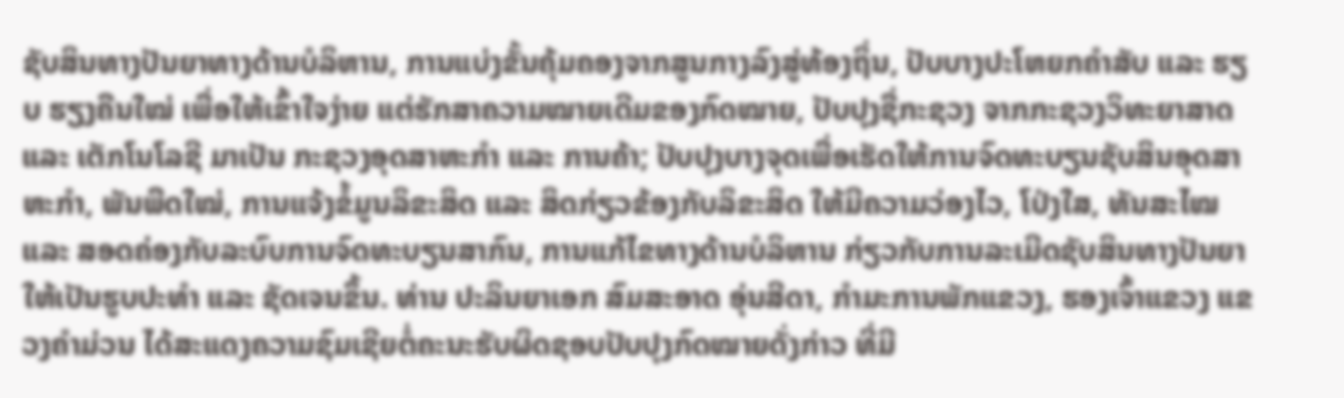ຊັບສິນທາງປັນຍາທາງດ້ານບໍລິຫານ, ການແບ່ງຂັ້ນຄຸ້ມຄອງຈາກສູນກາງລົງສູ່ທ້ອງຖິ່ນ, ປັບບາງປະໂຫຍກຄໍາສັບ ແລະ ຮຽບ ຮຽງຄືນໃໝ່ ເພື່ອໃຫ້ເຂົ້າໃຈງ່າຍ ແຕ່ຮັກສາຄວາມໝາຍເດີມຂອງກົດໝາຍ, ປັບປຸງຊື່ກະຊວງ ຈາກກະຊວງວິທະຍາສາດ ແລະ ເຕັກໂນໂລຊີ ມາເປັນ ກະຊວງອຸດສາຫະກຳ ແລະ ການຄ້າ; ປັບປຸງບາງຈຸດເພື່ອເຮັດໃຫ້ການຈົດທະບຽນຊັບສິນອຸດສາຫະກໍາ, ພັນພືດໃໝ່, ການແຈ້ງຂໍ້ມູນລິຂະສິດ ແລະ ສິດກ່ຽວຂ້ອງກັບລິຂະສິດ ໃຫ້ມີຄວາມວ່ອງໄວ, ໂປ່ງໃສ, ທັນສະໄໝ ແລະ ສອດຄ່ອງກັບລະບົບການຈົດທະບຽນສາກົນ, ການແກ້ໄຂທາງດ້ານບໍລິຫານ ກ່ຽວກັບການລະເມີດຊັບສິນທາງປັນຍາ ໃຫ້ເປັນຮູບປະທໍາ ແລະ ຊັດເຈນຂຶ້ນ. ທ່ານ ປະລິນຍາເອກ ສົມສະອາດ ອຸ່ນສີດາ, ກໍາມະການພັກແຂວງ, ຮອງເຈົ້າແຂວງ ແຂວງຄຳມ່ວນ ໄດ້ສະແດງຄວາມຊົມເຊີຍຕໍ່ຄະນະຮັບຜິດຊອບປັບປຸງກົດໝາຍດັ່ງກ່າວ ທີ່ມີ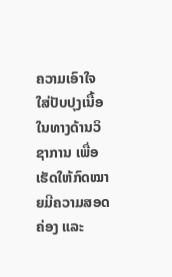ຄວາມເອົາໃຈໃສ່ປັບປຸງເນື້ອໃນທາງດ້ານວິຊາການ ເພື່ອເຮັດໃຫ້ກົດໝາຍມີຄວາມສອດຄ່ອງ ແລະ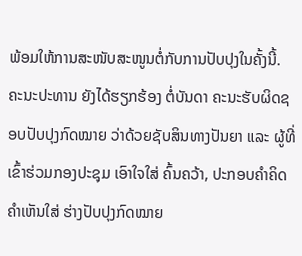ພ້ອມໃຫ້ການສະໜັບສະໜູນຕໍ່ກັບການປັບປຸງໃນຄັ້ງນີ້.
ຄະນະປະທານ ຍັງໄດ້ຮຽກຮ້ອງ ຕໍ່ບັນດາ ຄະນະຮັບຜິດຊອບປັບປຸງກົດໝາຍ ວ່າດ້ວຍຊັບສິນທາງປັນຍາ ແລະ ຜູ້ທີ່ເຂົ້າຮ່ວມກອງປະຊຸມ ເອົາໃຈໃສ່ ຄົ້ນຄວ້າ, ປະກອບຄຳຄິດຄໍາເຫັນໃສ່ ຮ່າງປັບປຸງກົດໝາຍ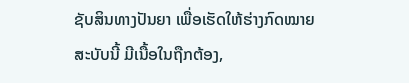ຊັບສິນທາງປັນຍາ ເພື່ອເຮັດໃຫ້ຮ່າງກົດໝາຍສະບັບນີ້ ມີເນື້ອໃນຖືກຕ້ອງ,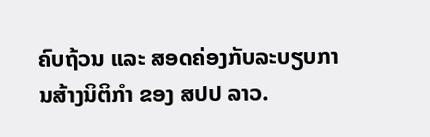ຄົບຖ້ວນ ແລະ ສອດຄ່ອງກັບລະບຽບການສ້າງນິຕິກຳ ຂອງ ສປປ ລາວ.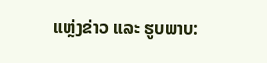ແຫຼ່ງຂ່າວ ແລະ ຮູບພາບ: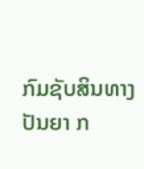ກົມຊັບສິນທາງປັນຍາ ກ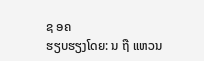ຊ ອຄ
ຮຽບຮຽງໂດຍ: ນ ຖື ແຫວນ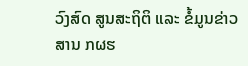ວົງສົດ ສູນສະຖິຕິ ແລະ ຂໍ້ມູນຂ່າວສານ ກຜຮ